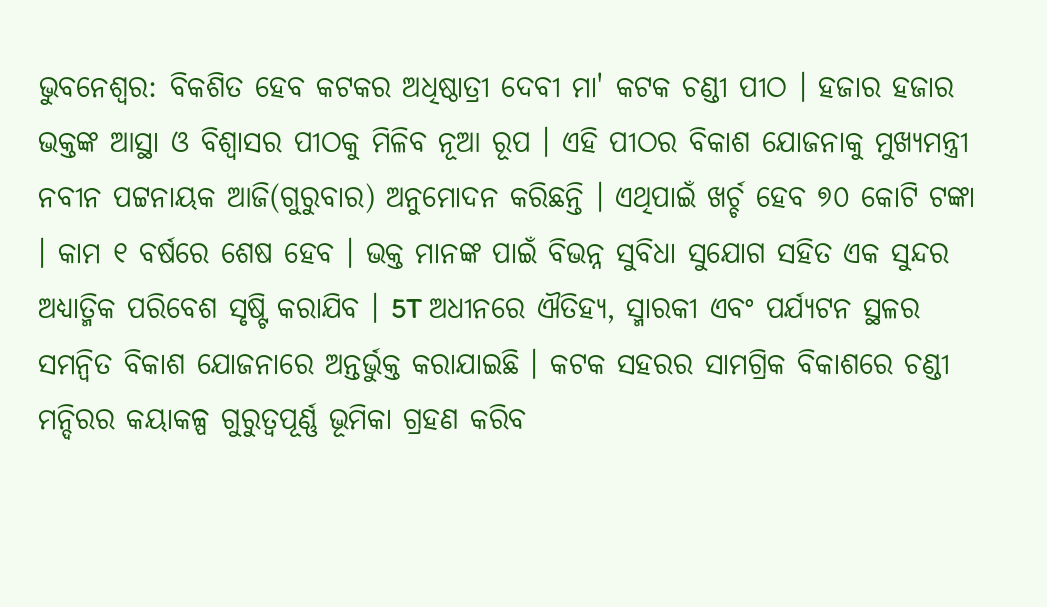ଭୁବନେଶ୍ବର: ବିକଶିତ ହେବ କଟକର ଅଧିଷ୍ଠାତ୍ରୀ ଦେବୀ ମା' କଟକ ଚଣ୍ଡୀ ପୀଠ । ହଜାର ହଜାର ଭକ୍ତଙ୍କ ଆସ୍ଥା ଓ ବିଶ୍ବାସର ପୀଠକୁ ମିଳିବ ନୂଆ ରୂପ । ଏହି ପୀଠର ବିକାଶ ଯୋଜନାକୁ ମୁଖ୍ୟମନ୍ତ୍ରୀ ନବୀନ ପଟ୍ଟନାୟକ ଆଜି(ଗୁରୁବାର) ଅନୁମୋଦନ କରିଛନ୍ତି । ଏଥିପାଇଁ ଖର୍ଚ୍ଚ ହେବ ୭୦ କୋଟି ଟଙ୍କା । କାମ ୧ ବର୍ଷରେ ଶେଷ ହେବ । ଭକ୍ତ ମାନଙ୍କ ପାଇଁ ବିଭନ୍ନ ସୁବିଧା ସୁଯୋଗ ସହିତ ଏକ ସୁନ୍ଦର ଅଧ୍ୟାତ୍ମିକ ପରିବେଶ ସୃଷ୍ଟି କରାଯିବ । 5T ଅଧୀନରେ ଐତିହ୍ୟ, ସ୍ମାରକୀ ଏବଂ ପର୍ଯ୍ୟଟନ ସ୍ଥଳର ସମନ୍ବିତ ବିକାଶ ଯୋଜନାରେ ଅନ୍ତର୍ଭୁକ୍ତ କରାଯାଇଛି । କଟକ ସହରର ସାମଗ୍ରିକ ବିକାଶରେ ଚଣ୍ଡୀ ମନ୍ଦିରର କୟାକଳ୍ପ ଗୁରୁତ୍ବପୂର୍ଣ୍ଣ ଭୂମିକା ଗ୍ରହଣ କରିବ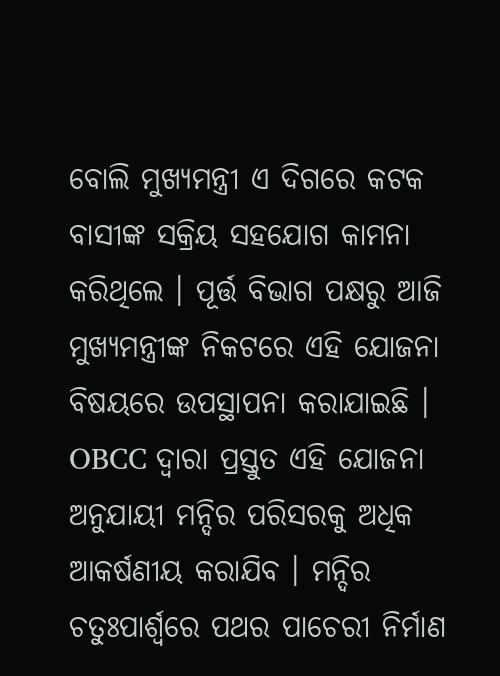ବୋଲି ମୁଖ୍ୟମନ୍ତ୍ରୀ ଏ ଦିଗରେ କଟକ ବାସୀଙ୍କ ସକ୍ରିୟ ସହଯୋଗ କାମନା କରିଥିଲେ । ପୂର୍ତ୍ତ ବିଭାଗ ପକ୍ଷରୁ ଆଜି ମୁଖ୍ୟମନ୍ତ୍ରୀଙ୍କ ନିକଟରେ ଏହି ଯୋଜନା ବିଷୟରେ ଉପସ୍ଥାପନା କରାଯାଇଛି ।
OBCC ଦ୍ବାରା ପ୍ରସ୍ତୁତ ଏହି ଯୋଜନା ଅନୁଯାୟୀ ମନ୍ଦିର ପରିସରକୁ ଅଧିକ ଆକର୍ଷଣୀୟ କରାଯିବ । ମନ୍ଦିର ଚତୁଃପାର୍ଶ୍ବରେ ପଥର ପାଚେରୀ ନିର୍ମାଣ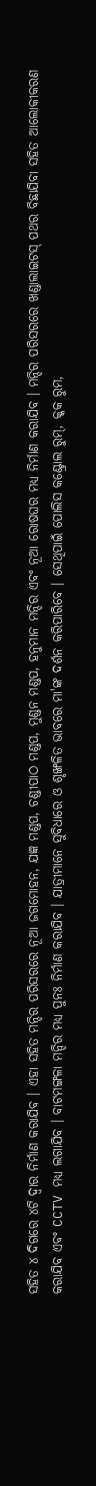ସହିତ ୪ ଦିଗରେ ୪ଟି ଦ୍ବାର ନିର୍ମାଣ କରାଯିବ । ଏହା ସହିତ ମନ୍ଦିର ପରିସରରେ ନୂଆ ଜଗମୋହନ, ଯଜ୍ଞ ମଣ୍ଡପ, ଚଣ୍ଡୀପାଠ ମଣ୍ଡପ, ମୁଣ୍ଡନ ମଣ୍ଡପ, ହନୁମାନ ମନ୍ଦିର ଏବଂ ନୂଆ ରୋଷଘର ମଧ୍ୟ ନିର୍ମାଣ କରାଯିବ । ମନ୍ଦିର ପରିସରରେ ଖଣ୍ଡାଲାଇଟସ୍ ପଥର ବିଛାଯିବା ସହିତ ଆଲୋକୀକରଣ କରାଯିବ ଏବଂ CCTV ମଧ୍ୟ ଲଗାଯିବ । ବାଟମଙ୍ଗଳା ମନ୍ଦିର ମଧ୍ୟ ପୁନଃ ନିର୍ମାଣ କରାଯିବ । ଯାତ୍ରୀମାନେ ସୁବିଧାରେ ଓ ଶୃଙ୍ଖଳିତ ଭାବରେ ମା'ଙ୍କ ଦର୍ଶନ କରିପାରିବେ । ସେଥିପାଇଁ ପୋଲିସ କଣ୍ଟ୍ରୋଲ ରୁମ୍, କ୍କକ ରୁମ,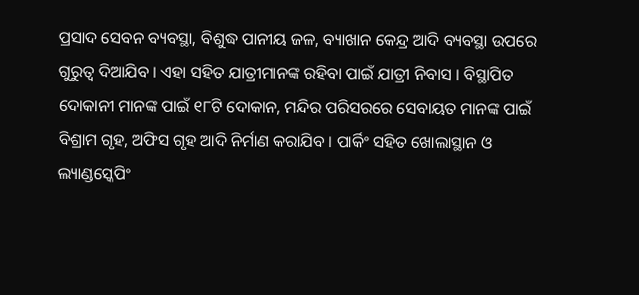ପ୍ରସାଦ ସେବନ ବ୍ୟବସ୍ଥା, ବିଶୁଦ୍ଧ ପାନୀୟ ଜଳ, ବ୍ୟାଖାନ କେନ୍ଦ୍ର ଆଦି ବ୍ୟବସ୍ଥା ଉପରେ ଗୁରୁତ୍ବ ଦିଆଯିବ । ଏହା ସହିତ ଯାତ୍ରୀମାନଙ୍କ ରହିବା ପାଇଁ ଯାତ୍ରୀ ନିବାସ । ବିସ୍ଥାପିତ ଦୋକାନୀ ମାନଙ୍କ ପାଇଁ ୧୮ଟି ଦୋକାନ, ମନ୍ଦିର ପରିସରରେ ସେବାୟତ ମାନଙ୍କ ପାଇଁ ବିଶ୍ରାମ ଗୃହ, ଅଫିସ ଗୃହ ଆଦି ନିର୍ମାଣ କରାଯିବ । ପାର୍କିଂ ସହିତ ଖୋଲାସ୍ଥାନ ଓ ଲ୍ୟାଣ୍ଡସ୍କେପିଂ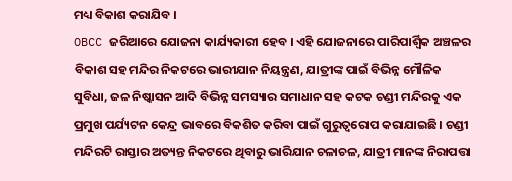ମଧ୍ୟ ବିକାଶ କରାଯିବ ।
OBCC ଜରିଆରେ ଯୋଜନା କାର୍ଯ୍ୟକାରୀ ହେବ । ଏହି ଯୋଜନାରେ ପାରିପାର୍ଶ୍ବିକ ଅଞ୍ଚଳର ବିକାଶ ସହ ମନ୍ଦିର ନିକଟରେ ଭାରୀଯାନ ନିୟନ୍ତ୍ରଣ, ଯାତ୍ରୀଙ୍କ ପାଇଁ ବିଭିନ୍ନ ମୌଳିକ ସୁବିଧା, ଜଳ ନିଷ୍କାସନ ଆଦି ବିଭିନ୍ନ ସମସ୍ୟାର ସମାଧାନ ସହ କଟକ ଚଣ୍ଡୀ ମନ୍ଦିରକୁ ଏକ ପ୍ରମୁଖ ପର୍ଯ୍ୟଟନ କେନ୍ଦ୍ର ଭାବରେ ବିକଶିତ କରିବା ପାଇଁ ଗୁରୁତ୍ବରୋପ କରାଯାଇଛି । ଚଣ୍ଡୀ ମନ୍ଦିରଟି ରାସ୍ତାର ଅତ୍ୟନ୍ତ ନିକଟରେ ଥିବାରୁ ଭାରିଯାନ ଚଳାଚଳ, ଯାତ୍ରୀ ମାନଙ୍କ ନିରାପତ୍ତା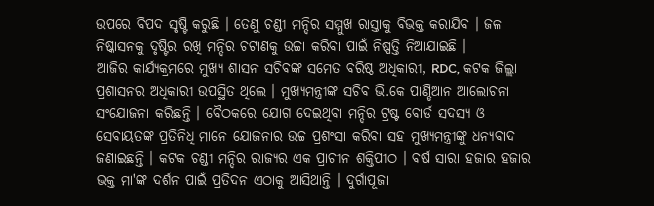ଉପରେ ବିପଦ ସୃଷ୍ଟି କରୁଛି । ତେଣୁ ଚଣ୍ଡୀ ମନ୍ଦିର ସମ୍ମୁଖ ରାସ୍ତାକୁ ବିଭକ୍ତ କରାଯିବ । ଜଳ ନିଷ୍କାସନକୁ ଦୃଷ୍ଟିର ରଖି ମନ୍ଦିର ଚଟାଣକୁ ଉଚ୍ଚା କରିବା ପାଇଁ ନିଷ୍ପତ୍ତି ନିଆଯାଇଛି ।
ଆଜିର କାର୍ଯ୍ୟକ୍ରମରେ ମୁଖ୍ୟ ଶାସନ ସଚିବଙ୍କ ସମେତ ବରିଷ୍ଠ ଅଧିକାରୀ, RDC, କଟକ ଜିଲ୍ଲା ପ୍ରଶାସନର ଅଧିକାରୀ ଉପସ୍ଥିତ ଥିଲେ । ମୁଖ୍ୟମନ୍ତ୍ରୀଙ୍କ ସଚିବ ଭି.କେ ପାଣ୍ଡିଆନ ଆଲୋଚନା ସଂଯୋଜନା କରିଛନ୍ତି । ବୈଠକରେ ଯୋଗ ଦେଇଥିବା ମନ୍ଦିର ଟ୍ରଷ୍ଟ ବୋର୍ଡ ସଦସ୍ୟ ଓ ସେବାୟତଙ୍କ ପ୍ରତିନିଧି ମାନେ ଯୋଜନାର ଉଚ୍ଚ ପ୍ରଶଂସା କରିବା ସହ ମୁଖ୍ୟମନ୍ତ୍ରୀଙ୍କୁ ଧନ୍ୟବାଦ ଜଣାଇଛନ୍ତି । କଟକ ଚଣ୍ଡୀ ମନ୍ଦିର ରାଜ୍ୟର ଏକ ପ୍ରାଚୀନ ଶକ୍ତିପୀଠ । ବର୍ଷ ସାରା ହଜାର ହଜାର ଭକ୍ତ ମା'ଙ୍କ ଦର୍ଶନ ପାଇଁ ପ୍ରତିଦନ ଏଠାକୁ ଆସିଥାନ୍ତି । ଦୁର୍ଗାପୂଜା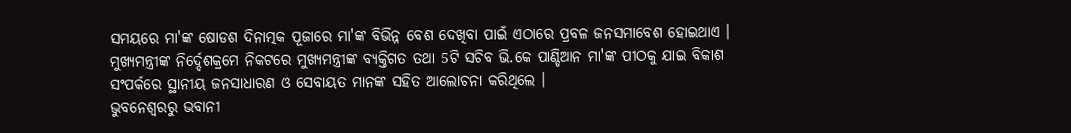ସମୟରେ ମା'ଙ୍କ ଷୋଡଶ ଦିନାତ୍ମକ ପୂଜାରେ ମା'ଙ୍କ ବିଭିନ୍ନ ବେଶ ଦେଖିବା ପାଇଁ ଏଠାରେ ପ୍ରବଳ ଜନସମାବେଶ ହୋଇଥାଏ । ମୁଖ୍ୟମନ୍ତ୍ରୀଙ୍କ ନିର୍ଦ୍ଦେଶକ୍ରମେ ନିକଟରେ ମୁଖ୍ୟମନ୍ତ୍ରୀଙ୍କ ବ୍ୟକ୍ତିଗତ ତଥା 5ଟି ସଚିବ ଭି.କେ ପାଣ୍ଡିଆନ ମା'ଙ୍କ ପୀଠକୁ ଯାଇ ବିକାଶ ସଂପର୍କରେ ସ୍ଥାନୀୟ ଜନସାଧାରଣ ଓ ସେବାୟତ ମାନଙ୍କ ସହିତ ଆଲୋଚନା କରିଥିଲେ ।
ଭୁବନେଶ୍ବରରୁ ଭବାନୀ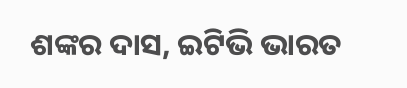ଶଙ୍କର ଦାସ, ଇଟିଭି ଭାରତ